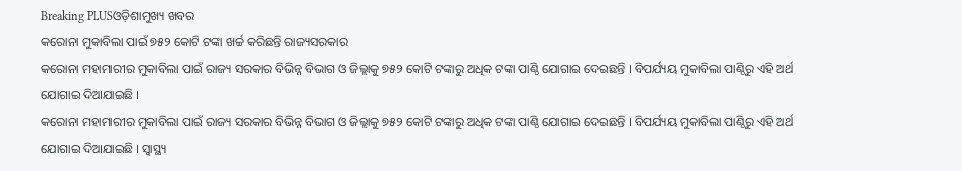Breaking PLUSଓଡ଼ିଶାମୁଖ୍ୟ ଖବର
କରୋନା ମୁକାବିଲା ପାଇଁ ୭୫୨ କୋଟି ଟଙ୍କା ଖର୍ଚ୍ଚ କରିଛନ୍ତି ରାଜ୍ୟସରକାର
କରୋନା ମହାମାରୀର ମୁକାବିଲା ପାଇଁ ରାଜ୍ୟ ସରକାର ବିଭିନ୍ନ ବିଭାଗ ଓ ଜିଲ୍ଲାକୁ ୭୫୨ କୋଟି ଟଙ୍କାରୁ ଅଧିକ ଟଙ୍କା ପାଣ୍ଠି ଯୋଗାଇ ଦେଇଛନ୍ତି । ବିପର୍ଯ୍ୟୟ ମୁକାବିଲା ପାଣ୍ଠିରୁ ଏହି ଅର୍ଥ ଯୋଗାଇ ଦିଆଯାଇଛି ।
କରୋନା ମହାମାରୀର ମୁକାବିଲା ପାଇଁ ରାଜ୍ୟ ସରକାର ବିଭିନ୍ନ ବିଭାଗ ଓ ଜିଲ୍ଲାକୁ ୭୫୨ କୋଟି ଟଙ୍କାରୁ ଅଧିକ ଟଙ୍କା ପାଣ୍ଠି ଯୋଗାଇ ଦେଇଛନ୍ତି । ବିପର୍ଯ୍ୟୟ ମୁକାବିଲା ପାଣ୍ଠିରୁ ଏହି ଅର୍ଥ ଯୋଗାଇ ଦିଆଯାଇଛି । ସ୍ୱାସ୍ଥ୍ୟ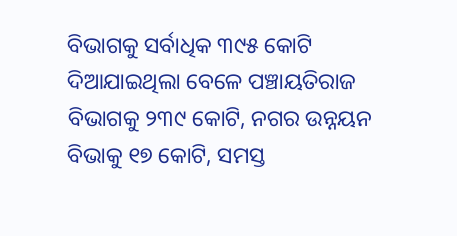ବିଭାଗକୁ ସର୍ବାଧିକ ୩୯୫ କୋଟି ଦିଆଯାଇଥିଲା ବେଳେ ପଞ୍ଚାୟତିରାଜ ବିଭାଗକୁ ୨୩୯ କୋଟି, ନଗର ଉନ୍ନୟନ ବିଭାକୁ ୧୭ କୋଟି, ସମସ୍ତ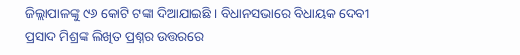ଜିଲ୍ଲାପାଳଙ୍କୁ ୯୬ କୋଟି ଟଙ୍କା ଦିଆଯାଇଛି । ବିଧାନସଭାରେ ବିଧାୟକ ଦେବୀ ପ୍ରସାଦ ମିଶ୍ରଙ୍କ ଲିଖିତ ପ୍ରଶ୍ନର ଉତ୍ତରରେ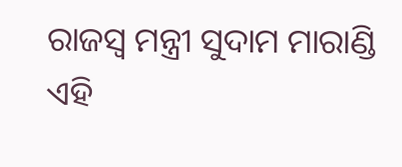ରାଜସ୍ୱ ମନ୍ତ୍ରୀ ସୁଦାମ ମାରାଣ୍ଡି ଏହି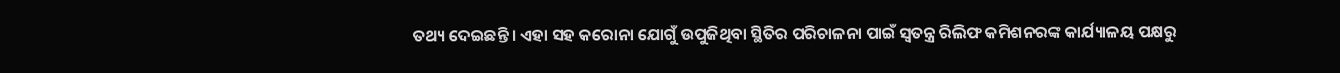ତଥ୍ୟ ଦେଇଛନ୍ତି । ଏହା ସହ କରୋନା ଯୋଗୁଁ ଉପୁଜିଥିବା ସ୍ଥିତିର ପରିଚାଳନା ପାଇଁ ସ୍ୱତନ୍ତ୍ର ରିଲିଫ କମିଶନରଙ୍କ କାର୍ଯ୍ୟାଳୟ ପକ୍ଷରୁ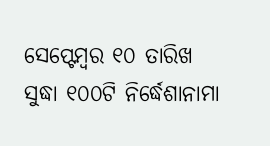ସେପ୍ଟେମ୍ବର ୧୦ ତାରିଖ ସୁଦ୍ଧା ୧୦୦ଟି ନିର୍ଦ୍ଧେଶାନାମା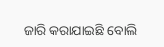ଜାରି କରାଯାଇଛି ବୋଲି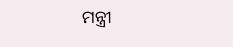ମନ୍ତ୍ରୀ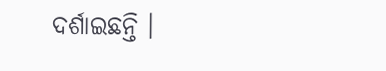ଦର୍ଶାଇଛନ୍ତି ।